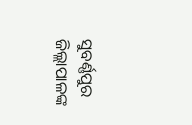ସୁବର୍ଣ୍ଣପୁର ଜିଲ୍ଲାପାଳଙ୍କ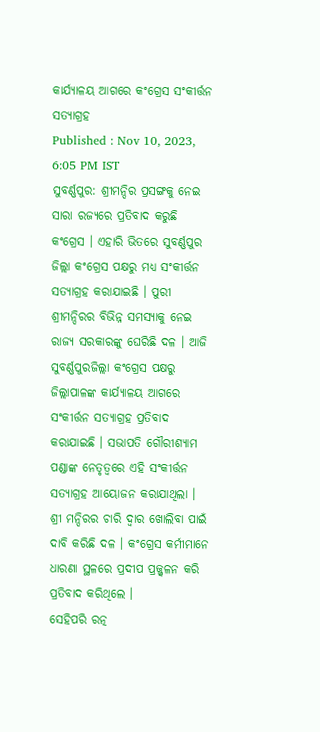କାର୍ଯ୍ୟାଳୟ ଆଗରେ କଂଗ୍ରେସ ସଂକୀର୍ତ୍ତନ ସତ୍ୟାଗ୍ରହ
Published : Nov 10, 2023, 6:05 PM IST
ସୁବର୍ଣ୍ଣପୁର: ଶ୍ରୀମନ୍ଦିର ପ୍ରସଙ୍ଗକୁ ନେଇ ସାରା ରଜ୍ୟରେ ପ୍ରତିବାଦ କରୁଛି କଂଗ୍ରେସ । ଏହାରି ଭିତରେ ସୁବର୍ଣ୍ଣପୁର ଜିଲ୍ଲା କଂଗ୍ରେସ ପକ୍ଷରୁ ମଧ୍ୟ ସଂକୀର୍ତ୍ତନ ସତ୍ୟାଗ୍ରହ କରାଯାଇଛି । ପୁରୀ ଶ୍ରୀମନ୍ଦିରର ବିଭିନ୍ନ ସମସ୍ୟାକୁ ନେଇ ରାଜ୍ୟ ସରକାରଙ୍କୁ ଘେରିଛି ଦଳ । ଆଜି ସୁବର୍ଣ୍ଣପୁରଜିଲ୍ଲା କଂଗ୍ରେସ ପକ୍ଷରୁ ଜିଲ୍ଲାପାଳଙ୍କ କାର୍ଯ୍ୟାଳୟ ଆଗରେ ସଂକୀର୍ତ୍ତନ ସତ୍ୟାଗ୍ରହ ପ୍ରତିବାଦ କରାଯାଇଛି । ସଭାପତି ଗୌରୀଶ୍ୟାମ ପଣ୍ଡାଙ୍କ ନେତୃତ୍ୱରେ ଏହି ସଂକୀର୍ତ୍ତନ ସତ୍ୟାଗ୍ରହ ଆୟୋଜନ କରାଯାଥିଲା । ଶ୍ରୀ ମନ୍ଦିରର ଚାରି ଦ୍ୱାର ଖୋଲିବା ପାଇଁ ଦାବି କରିଛି ଦଳ । କଂଗ୍ରେସ କର୍ମୀମାନେ ଧାରଣା ସ୍ଥଳରେ ପ୍ରଦୀପ ପ୍ରଜ୍ଜ୍ୱଳନ କରି ପ୍ରତିବାଦ କରିଥିଲେ ।
ସେହିପରି ରତ୍ନ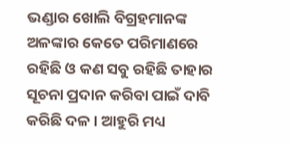ଭଣ୍ଡାର ଖୋଲି ବିଗ୍ରହମାନଙ୍କ ଅଳଙ୍କାର କେତେ ପରିମାଣରେ ରହିଛି ଓ କଣ ସବୁ ରହିଛି ତାହାର ସୂଚନା ପ୍ରଦାନ କରିବା ପାଇଁ ଦାବି କରିଛି ଦଳ । ଆହୁରି ମଧ୍ୟ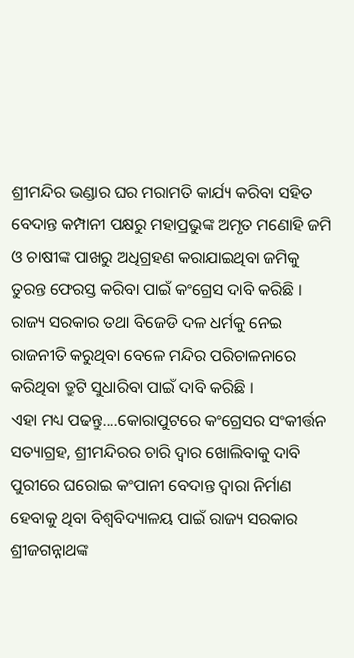ଶ୍ରୀମନ୍ଦିର ଭଣ୍ଡାର ଘର ମରାମତି କାର୍ଯ୍ୟ କରିବା ସହିତ ବେଦାନ୍ତ କମ୍ପାନୀ ପକ୍ଷରୁ ମହାପ୍ରଭୁଙ୍କ ଅମୃତ ମଣୋହି ଜମି ଓ ଚାଷୀଙ୍କ ପାଖରୁ ଅଧିଗ୍ରହଣ କରାଯାଇଥିବା ଜମିକୁ ତୁରନ୍ତ ଫେରସ୍ତ କରିବା ପାଇଁ କଂଗ୍ରେସ ଦାବି କରିଛି । ରାଜ୍ୟ ସରକାର ତଥା ବିଜେଡି ଦଳ ଧର୍ମକୁ ନେଇ ରାଜନୀତି କରୁଥିବା ବେଳେ ମନ୍ଦିର ପରିଚାଳନାରେ କରିଥିବା ତ୍ରୁଟି ସୁଧାରିବା ପାଇଁ ଦାବି କରିଛି ।
ଏହା ମଧ୍ୟ ପଢନ୍ତୁ....କୋରାପୁଟରେ କଂଗ୍ରେସର ସଂକୀର୍ତ୍ତନ ସତ୍ୟାଗ୍ରହ, ଶ୍ରୀମନ୍ଦିରର ଚାରି ଦ୍ୱାର ଖୋଲିବାକୁ ଦାବି
ପୁରୀରେ ଘରୋଇ କଂପାନୀ ବେଦାନ୍ତ ଦ୍ୱାରା ନିର୍ମାଣ ହେବାକୁ ଥିବା ବିଶ୍ୱବିଦ୍ୟାଳୟ ପାଇଁ ରାଜ୍ୟ ସରକାର ଶ୍ରୀଜଗନ୍ନାଥଙ୍କ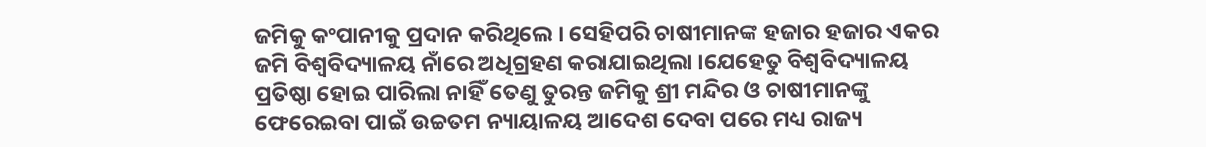ଜମିକୁ କଂପାନୀକୁ ପ୍ରଦାନ କରିଥିଲେ । ସେହିପରି ଚାଷୀମାନଙ୍କ ହଜାର ହଜାର ଏକର ଜମି ବିଶ୍ୱବିଦ୍ୟାଳୟ ନାଁରେ ଅଧିଗ୍ରହଣ କରାଯାଇଥିଲା ।ଯେହେତୁ ବିଶ୍ୱବିଦ୍ୟାଳୟ ପ୍ରତିଷ୍ଠା ହୋଇ ପାରିଲା ନାହିଁ ତେଣୁ ତୁରନ୍ତ ଜମିକୁ ଶ୍ରୀ ମନ୍ଦିର ଓ ଚାଷୀମାନଙ୍କୁ ଫେରେଇବା ପାଇଁ ଉଚ୍ଚତମ ନ୍ୟାୟାଳୟ ଆଦେଶ ଦେବା ପରେ ମଧ୍ୟ ରାଜ୍ୟ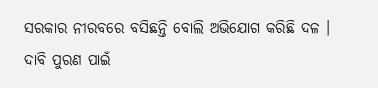ସରକାର ନୀରବରେ ବସିଛନ୍ତି ବୋଲି ଅଭିଯୋଗ କରିଛି ଦଳ । ଦାବି ପୁରଣ ପାଇଁ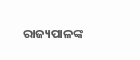ରାଜ୍ୟପାଳଙ୍କ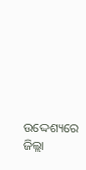ଉଦ୍ଦେଶ୍ୟରେ ଜିଲ୍ଲା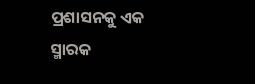ପ୍ରଶାସନକୁ ଏକ ସ୍ମାରକ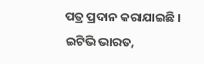ପତ୍ର ପ୍ରଦାନ କରାଯାଇଛି ।
ଇଟିଭି ଭାରତ,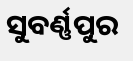ସୁବର୍ଣ୍ଣପୁର